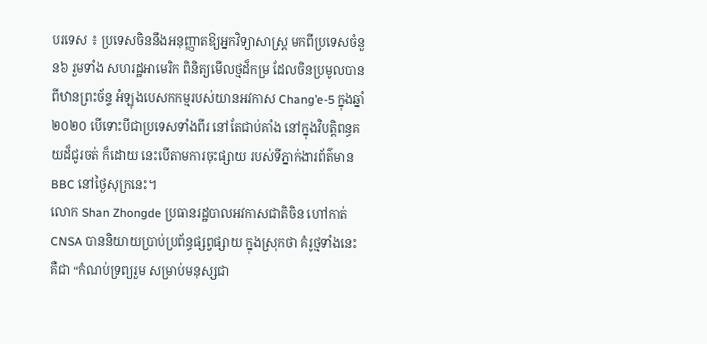បរទេស ៖ ប្រទេសចិននឹងអនុញ្ញាតឱ្យអ្នកវិទ្យាសាស្ត្រ មកពីប្រទេសចំនួន៦ រួមទាំង សហរដ្ឋអាមេរិក ពិនិត្យមើលថ្មដ៏កម្រ ដែលចិនប្រមូលបានពីឋានព្រះច័ន្ទ អំឡុងបេសកកម្មរបស់យានអវកាស Chang’e-5 ក្នុងឆ្នាំ២០២០ បើទោះបីជាប្រទេសទាំងពីរ នៅតែជាប់គាំង នៅក្នុងវិបត្តិពន្ធគយដ៏ជូរចត់ ក៏ដោយ នេះបើតាមការចុះផ្សាយ របស់ទីភ្នាក់ងារព័ត៌មាន BBC នៅថ្ងៃសុក្រនេះ។
លោក Shan Zhongde ប្រធានរដ្ឋបាលអវកាសជាតិចិន ហៅកាត់ CNSA បាននិយាយប្រាប់ប្រព័ន្ធផ្សព្វផ្សាយ ក្នុងស្រុកថា គំរូថ្មទាំងនេះគឺជា “កំណប់ទ្រព្យរួម សម្រាប់មនុស្សជា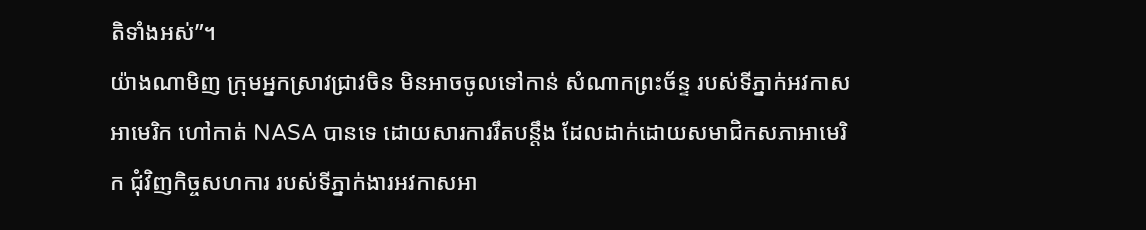តិទាំងអស់”។
យ៉ាងណាមិញ ក្រុមអ្នកស្រាវជ្រាវចិន មិនអាចចូលទៅកាន់ សំណាកព្រះច័ន្ទ របស់ទីភ្នាក់អវកាសអាមេរិក ហៅកាត់ NASA បានទេ ដោយសារការរឹតបន្តឹង ដែលដាក់ដោយសមាជិកសភាអាមេរិក ជុំវិញកិច្ចសហការ របស់ទីភ្នាក់ងារអវកាសអា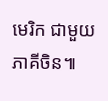មេរិក ជាមួយភាគីចិន៕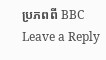ប្រភពពី BBC
Leave a Reply